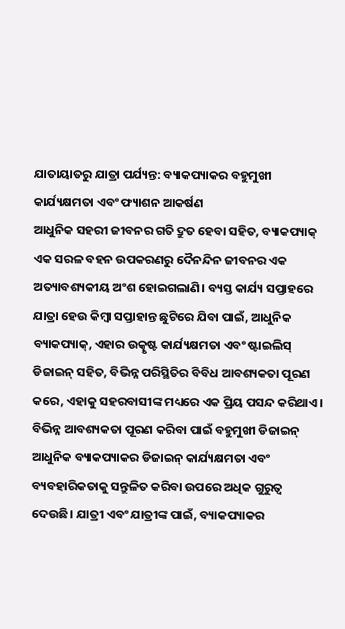ଯାତାୟାତରୁ ଯାତ୍ରା ପର୍ଯ୍ୟନ୍ତ: ବ୍ୟାକପ୍ୟାକର ବହୁମୁଖୀ କାର୍ଯ୍ୟକ୍ଷମତା ଏବଂ ଫ୍ୟାଶନ ଆକର୍ଷଣ
ଆଧୁନିକ ସହରୀ ଜୀବନର ଗତି ଦ୍ରୁତ ହେବା ସହିତ, ବ୍ୟାକପ୍ୟାକ୍ ଏକ ସରଳ ବହନ ଉପକରଣରୁ ଦୈନନ୍ଦିନ ଜୀବନର ଏକ ଅତ୍ୟାବଶ୍ୟକୀୟ ଅଂଶ ହୋଇଗଲାଣି। ବ୍ୟସ୍ତ କାର୍ଯ୍ୟ ସପ୍ତାହରେ ଯାତ୍ରା ହେଉ କିମ୍ବା ସପ୍ତାହାନ୍ତ ଛୁଟିରେ ଯିବା ପାଇଁ, ଆଧୁନିକ ବ୍ୟାକପ୍ୟାକ୍, ଏହାର ଉତ୍କୃଷ୍ଟ କାର୍ଯ୍ୟକ୍ଷମତା ଏବଂ ଷ୍ଟାଇଲିସ୍ ଡିଜାଇନ୍ ସହିତ, ବିଭିନ୍ନ ପରିସ୍ଥିତିର ବିବିଧ ଆବଶ୍ୟକତା ପୂରଣ କରେ, ଏହାକୁ ସହରବାସୀଙ୍କ ମଧ୍ୟରେ ଏକ ପ୍ରିୟ ପସନ୍ଦ କରିଥାଏ।
ବିଭିନ୍ନ ଆବଶ୍ୟକତା ପୂରଣ କରିବା ପାଇଁ ବହୁମୁଖୀ ଡିଜାଇନ୍
ଆଧୁନିକ ବ୍ୟାକପ୍ୟାକର ଡିଜାଇନ୍ କାର୍ଯ୍ୟକ୍ଷମତା ଏବଂ ବ୍ୟବହାରିକତାକୁ ସନ୍ତୁଳିତ କରିବା ଉପରେ ଅଧିକ ଗୁରୁତ୍ୱ ଦେଉଛି। ଯାତ୍ରୀ ଏବଂ ଯାତ୍ରୀଙ୍କ ପାଇଁ, ବ୍ୟାକପ୍ୟାକର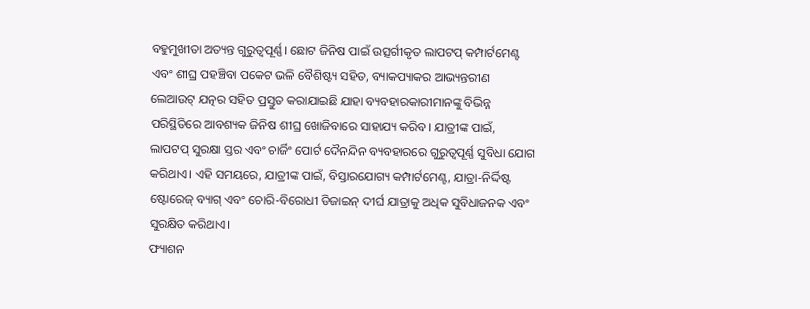ବହୁମୁଖୀତା ଅତ୍ୟନ୍ତ ଗୁରୁତ୍ୱପୂର୍ଣ୍ଣ। ଛୋଟ ଜିନିଷ ପାଇଁ ଉତ୍ସର୍ଗୀକୃତ ଲାପଟପ୍ କମ୍ପାର୍ଟମେଣ୍ଟ ଏବଂ ଶୀଘ୍ର ପହଞ୍ଚିବା ପକେଟ ଭଳି ବୈଶିଷ୍ଟ୍ୟ ସହିତ, ବ୍ୟାକପ୍ୟାକର ଆଭ୍ୟନ୍ତରୀଣ ଲେଆଉଟ୍ ଯତ୍ନର ସହିତ ପ୍ରସ୍ତୁତ କରାଯାଇଛି ଯାହା ବ୍ୟବହାରକାରୀମାନଙ୍କୁ ବିଭିନ୍ନ ପରିସ୍ଥିତିରେ ଆବଶ୍ୟକ ଜିନିଷ ଶୀଘ୍ର ଖୋଜିବାରେ ସାହାଯ୍ୟ କରିବ। ଯାତ୍ରୀଙ୍କ ପାଇଁ, ଲାପଟପ୍ ସୁରକ୍ଷା ସ୍ତର ଏବଂ ଚାର୍ଜିଂ ପୋର୍ଟ ଦୈନନ୍ଦିନ ବ୍ୟବହାରରେ ଗୁରୁତ୍ୱପୂର୍ଣ୍ଣ ସୁବିଧା ଯୋଗ କରିଥାଏ। ଏହି ସମୟରେ, ଯାତ୍ରୀଙ୍କ ପାଇଁ, ବିସ୍ତାରଯୋଗ୍ୟ କମ୍ପାର୍ଟମେଣ୍ଟ, ଯାତ୍ରା-ନିର୍ଦ୍ଦିଷ୍ଟ ଷ୍ଟୋରେଜ୍ ବ୍ୟାଗ୍ ଏବଂ ଚୋରି-ବିରୋଧୀ ଡିଜାଇନ୍ ଦୀର୍ଘ ଯାତ୍ରାକୁ ଅଧିକ ସୁବିଧାଜନକ ଏବଂ ସୁରକ୍ଷିତ କରିଥାଏ।
ଫ୍ୟାଶନ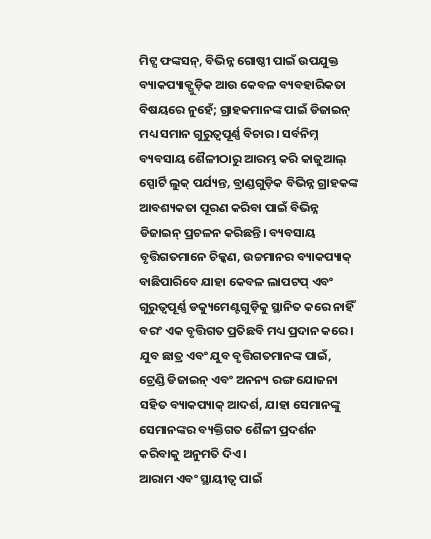ମିଟ୍ସ ଫଙ୍କସନ୍, ବିଭିନ୍ନ ଗୋଷ୍ଠୀ ପାଇଁ ଉପଯୁକ୍ତ
ବ୍ୟାକପ୍ୟାକ୍ଗୁଡ଼ିକ ଆଉ କେବଳ ବ୍ୟବହାରିକତା ବିଷୟରେ ନୁହେଁ; ଗ୍ରାହକମାନଙ୍କ ପାଇଁ ଡିଜାଇନ୍ ମଧ୍ୟ ସମାନ ଗୁରୁତ୍ୱପୂର୍ଣ୍ଣ ବିଚାର। ସର୍ବନିମ୍ନ ବ୍ୟବସାୟ ଶୈଳୀଠାରୁ ଆରମ୍ଭ କରି କାଜୁଆଲ୍ ସ୍ପୋର୍ଟି ଲୁକ୍ ପର୍ଯ୍ୟନ୍ତ, ବ୍ରାଣ୍ଡଗୁଡ଼ିକ ବିଭିନ୍ନ ଗ୍ରାହକଙ୍କ ଆବଶ୍ୟକତା ପୂରଣ କରିବା ପାଇଁ ବିଭିନ୍ନ ଡିଜାଇନ୍ ପ୍ରଚଳନ କରିଛନ୍ତି। ବ୍ୟବସାୟ ବୃତ୍ତିଗତମାନେ ଚିକ୍କଣ, ଉଚ୍ଚମାନର ବ୍ୟାକପ୍ୟାକ୍ ବାଛିପାରିବେ ଯାହା କେବଳ ଲାପଟପ୍ ଏବଂ ଗୁରୁତ୍ୱପୂର୍ଣ୍ଣ ଡକ୍ୟୁମେଣ୍ଟଗୁଡ଼ିକୁ ସ୍ଥାନିତ କରେ ନାହିଁ ବରଂ ଏକ ବୃତ୍ତିଗତ ପ୍ରତିଛବି ମଧ୍ୟ ପ୍ରଦାନ କରେ। ଯୁବ ଛାତ୍ର ଏବଂ ଯୁବ ବୃତ୍ତିଗତମାନଙ୍କ ପାଇଁ, ଟ୍ରେଣ୍ଡି ଡିଜାଇନ୍ ଏବଂ ଅନନ୍ୟ ରଙ୍ଗ ଯୋଜନା ସହିତ ବ୍ୟାକପ୍ୟାକ୍ ଆଦର୍ଶ, ଯାହା ସେମାନଙ୍କୁ ସେମାନଙ୍କର ବ୍ୟକ୍ତିଗତ ଶୈଳୀ ପ୍ରଦର୍ଶନ କରିବାକୁ ଅନୁମତି ଦିଏ।
ଆରାମ ଏବଂ ସ୍ଥାୟୀତ୍ୱ ପାଇଁ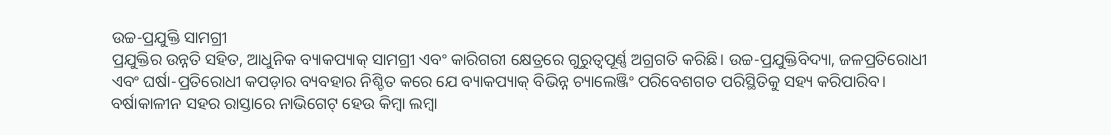ଉଚ୍ଚ-ପ୍ରଯୁକ୍ତି ସାମଗ୍ରୀ
ପ୍ରଯୁକ୍ତିର ଉନ୍ନତି ସହିତ, ଆଧୁନିକ ବ୍ୟାକପ୍ୟାକ୍ ସାମଗ୍ରୀ ଏବଂ କାରିଗରୀ କ୍ଷେତ୍ରରେ ଗୁରୁତ୍ୱପୂର୍ଣ୍ଣ ଅଗ୍ରଗତି କରିଛି। ଉଚ୍ଚ-ପ୍ରଯୁକ୍ତିବିଦ୍ୟା, ଜଳପ୍ରତିରୋଧୀ ଏବଂ ଘର୍ଷା-ପ୍ରତିରୋଧୀ କପଡ଼ାର ବ୍ୟବହାର ନିଶ୍ଚିତ କରେ ଯେ ବ୍ୟାକପ୍ୟାକ୍ ବିଭିନ୍ନ ଚ୍ୟାଲେଞ୍ଜିଂ ପରିବେଶଗତ ପରିସ୍ଥିତିକୁ ସହ୍ୟ କରିପାରିବ। ବର୍ଷାକାଳୀନ ସହର ରାସ୍ତାରେ ନାଭିଗେଟ୍ ହେଉ କିମ୍ବା ଲମ୍ବା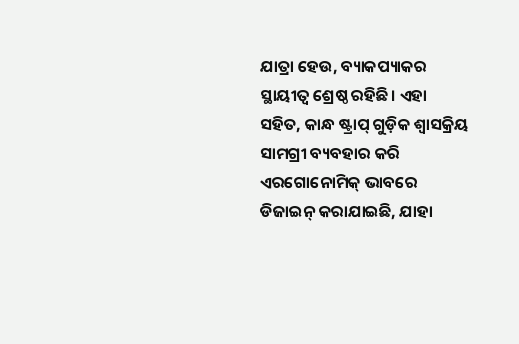ଯାତ୍ରା ହେଉ, ବ୍ୟାକପ୍ୟାକର ସ୍ଥାୟୀତ୍ୱ ଶ୍ରେଷ୍ଠ ରହିଛି। ଏହା ସହିତ, କାନ୍ଧ ଷ୍ଟ୍ରାପ୍ ଗୁଡ଼ିକ ଶ୍ୱାସକ୍ରିୟ ସାମଗ୍ରୀ ବ୍ୟବହାର କରି ଏରଗୋନୋମିକ୍ ଭାବରେ ଡିଜାଇନ୍ କରାଯାଇଛି, ଯାହା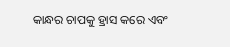କାନ୍ଧର ଚାପକୁ ହ୍ରାସ କରେ ଏବଂ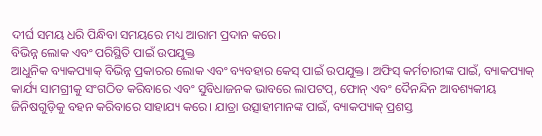ଦୀର୍ଘ ସମୟ ଧରି ପିନ୍ଧିବା ସମୟରେ ମଧ୍ୟ ଆରାମ ପ୍ରଦାନ କରେ।
ବିଭିନ୍ନ ଲୋକ ଏବଂ ପରିସ୍ଥିତି ପାଇଁ ଉପଯୁକ୍ତ
ଆଧୁନିକ ବ୍ୟାକପ୍ୟାକ୍ ବିଭିନ୍ନ ପ୍ରକାରର ଲୋକ ଏବଂ ବ୍ୟବହାର କେସ୍ ପାଇଁ ଉପଯୁକ୍ତ। ଅଫିସ୍ କର୍ମଚାରୀଙ୍କ ପାଇଁ, ବ୍ୟାକପ୍ୟାକ୍ କାର୍ଯ୍ୟ ସାମଗ୍ରୀକୁ ସଂଗଠିତ କରିବାରେ ଏବଂ ସୁବିଧାଜନକ ଭାବରେ ଲାପଟପ୍, ଫୋନ୍ ଏବଂ ଦୈନନ୍ଦିନ ଆବଶ୍ୟକୀୟ ଜିନିଷଗୁଡ଼ିକୁ ବହନ କରିବାରେ ସାହାଯ୍ୟ କରେ। ଯାତ୍ରା ଉତ୍ସାହୀମାନଙ୍କ ପାଇଁ, ବ୍ୟାକପ୍ୟାକ୍ ପ୍ରଶସ୍ତ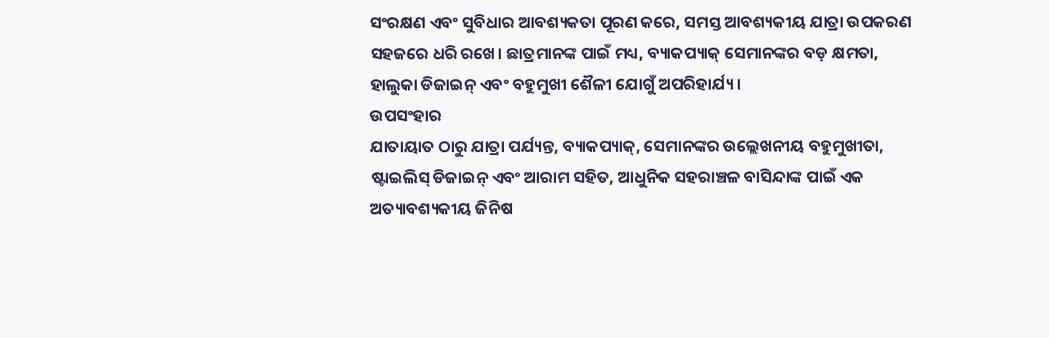ସଂରକ୍ଷଣ ଏବଂ ସୁବିଧାର ଆବଶ୍ୟକତା ପୂରଣ କରେ, ସମସ୍ତ ଆବଶ୍ୟକୀୟ ଯାତ୍ରା ଉପକରଣ ସହଜରେ ଧରି ରଖେ। ଛାତ୍ରମାନଙ୍କ ପାଇଁ ମଧ୍ୟ, ବ୍ୟାକପ୍ୟାକ୍ ସେମାନଙ୍କର ବଡ଼ କ୍ଷମତା, ହାଲୁକା ଡିଜାଇନ୍ ଏବଂ ବହୁମୁଖୀ ଶୈଳୀ ଯୋଗୁଁ ଅପରିହାର୍ଯ୍ୟ।
ଉପସଂହାର
ଯାତାୟାତ ଠାରୁ ଯାତ୍ରା ପର୍ଯ୍ୟନ୍ତ, ବ୍ୟାକପ୍ୟାକ୍, ସେମାନଙ୍କର ଉଲ୍ଲେଖନୀୟ ବହୁମୁଖୀତା, ଷ୍ଟାଇଲିସ୍ ଡିଜାଇନ୍ ଏବଂ ଆରାମ ସହିତ, ଆଧୁନିକ ସହରାଞ୍ଚଳ ବାସିନ୍ଦାଙ୍କ ପାଇଁ ଏକ ଅତ୍ୟାବଶ୍ୟକୀୟ ଜିନିଷ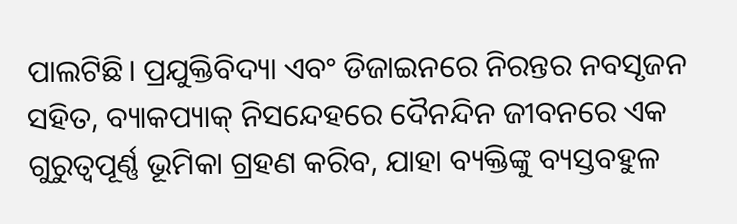ପାଲଟିଛି। ପ୍ରଯୁକ୍ତିବିଦ୍ୟା ଏବଂ ଡିଜାଇନରେ ନିରନ୍ତର ନବସୃଜନ ସହିତ, ବ୍ୟାକପ୍ୟାକ୍ ନିସନ୍ଦେହରେ ଦୈନନ୍ଦିନ ଜୀବନରେ ଏକ ଗୁରୁତ୍ୱପୂର୍ଣ୍ଣ ଭୂମିକା ଗ୍ରହଣ କରିବ, ଯାହା ବ୍ୟକ୍ତିଙ୍କୁ ବ୍ୟସ୍ତବହୁଳ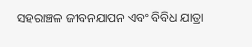ସହରାଞ୍ଚଳ ଜୀବନଯାପନ ଏବଂ ବିବିଧ ଯାତ୍ରା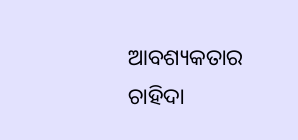ଆବଶ୍ୟକତାର ଚାହିଦା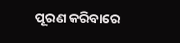ପୂରଣ କରିବାରେ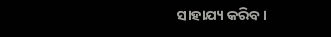ସାହାଯ୍ୟ କରିବ।